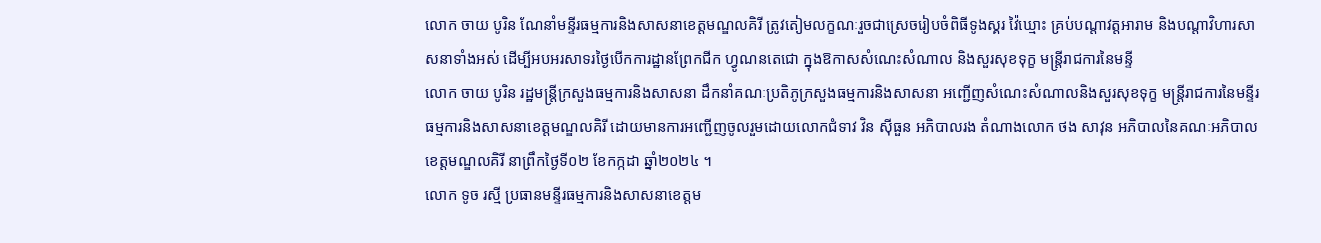លោក ចាយ បូរិន ណែនាំមន្ទីរធម្មការនិងសាសនាខេត្តមណ្ឌលគិរី ត្រូវតៀមលក្ខណៈរួចជាស្រេចរៀបចំពិធីទូងស្គរ វ៉ៃឃ្មោះ គ្រប់បណ្តាវត្តអារាម និងបណ្តាវិហារសាសនាទាំងអស់ ដើម្បីអបអរសាទរថ្ងៃបើកការដ្ឋានព្រែកជីក ហ្វូណនតេជោ ក្នុងឱកាសសំណេះសំណាល និងសួរសុខទុក្ខ មន្ត្រីរាជការនៃមន្ទី
លោក ចាយ បូរិន រដ្ឋមន្រ្តីក្រសួងធម្មការនិងសាសនា ដឹកនាំគណៈប្រតិភូក្រសួងធម្មការនិងសាសនា អញ្ជើញសំណេះសំណាលនិងសួរសុខទុក្ខ មន្ត្រីរាជការនៃមន្ទីរធម្មការនិងសាសនាខេត្តមណ្ឌលគិរី ដោយមានការអញ្ជើញចូលរួមដោយលោកជំទាវ វិន សុីធួន អភិបាលរង តំណាងលោក ថង សាវុន អភិបាលនៃគណៈអភិបាលខេត្តមណ្ឌលគិរី នាព្រឹកថ្ងៃទី០២ ខែកក្កដា ឆ្នាំ២០២៤ ។
លោក ទូច រស្មី ប្រធានមន្ទីរធម្មការនិងសាសនាខេត្តម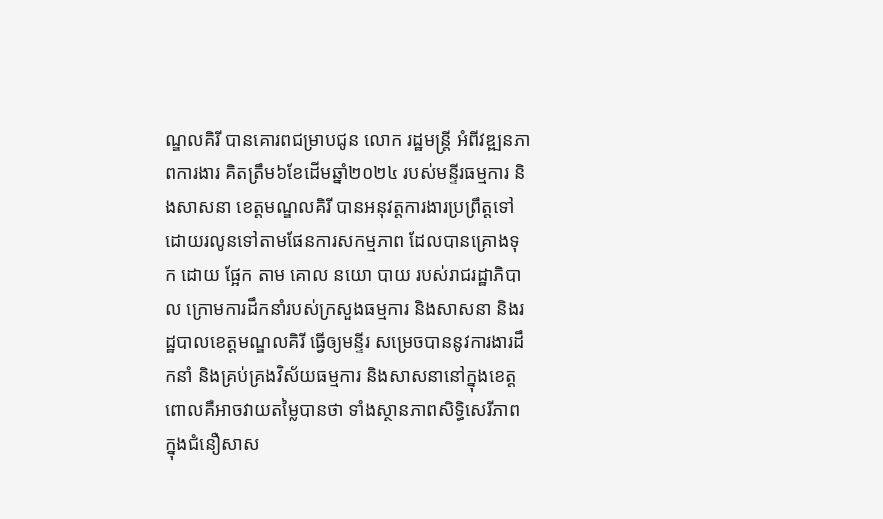ណ្ឌលគិរី បានគោរពជម្រាបជូន លោក រដ្ឋមន្រ្តី អំពីវឌ្ឍនភាពការងារ គិតត្រឹម៦ខែដើមឆ្នាំ២០២៤ របស់មន្ទីរធម្មការ និងសាសនា ខេត្តមណ្ឌលគិរី បានអនុវត្តការងារប្រព្រឹត្តទៅដោយរលូនទៅតាមផែនការសកម្មភាព ដែលបានគ្រោងទុក ដោយ ផ្អែក តាម គោល នយោ បាយ របស់រាជរដ្ឋាភិបាល ក្រោមការដឹកនាំរបស់ក្រសួងធម្មការ និងសាសនា និងរដ្ឋបាលខេត្តមណ្ឌលគិរី ធ្វើឲ្យមន្ទីរ សម្រេចបាននូវការងារដឹកនាំ និងគ្រប់គ្រងវិស័យធម្មការ និងសាសនានៅក្នុងខេត្ត ពោលគឺអាចវាយតម្លៃបានថា ទាំងស្ថានភាពសិទ្ធិសេរីភាពក្នុងជំនឿសាស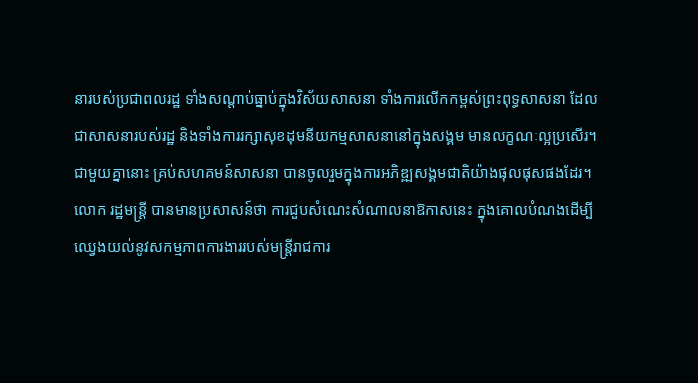នារបស់ប្រជាពលរដ្ឋ ទាំងសណ្ដាប់ធ្នាប់ក្នុងវិស័យសាសនា ទាំងការលើកកម្ពស់ព្រះពុទ្ធសាសនា ដែលជាសាសនារបស់រដ្ឋ និងទាំងការរក្សាសុខដុមនីយកម្មសាសនានៅក្នុងសង្គម មានលក្ខណៈល្អប្រសើរ។ ជាមួយគ្នានោះ គ្រប់សហគមន៍សាសនា បានចូលរួមក្នុងការអភិឌ្ឍសង្គមជាតិយ៉ាងផុលផុសផងដែរ។
លោក រដ្ឋមន្រ្តី បានមានប្រសាសន៍ថា ការជួបសំណេះសំណាលនាឱកាសនេះ ក្នុងគោលបំណងដើម្បីឈ្វេងយល់នូវសកម្មភាពការងាររបស់មន្រ្តីរាជការ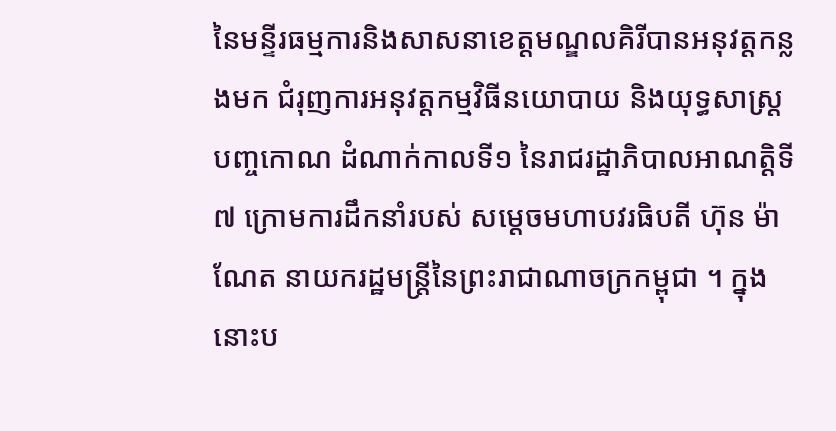នៃមន្ទីរធម្មការនិងសាសនាខេត្តមណ្ឌលគិរីបានអនុវត្តកន្លងមក ជំរុញការអនុវត្តកម្មវិធីនយោបាយ និងយុទ្ធសាស្ត្របញ្ចកោណ ដំណាក់កាលទី១ នៃរាជរដ្ឋាភិបាលអាណត្តិទី៧ ក្រោមការដឹកនាំរបស់ សម្តេចមហាបវរធិបតី ហ៊ុន ម៉ាណែត នាយករដ្ឋមន្រ្តីនៃព្រះរាជាណាចក្រកម្ពុជា ។ ក្នុងនោះប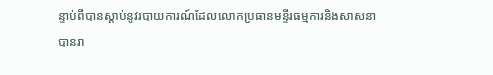ន្ទាប់ពីបានស្តាប់នូវរបាយការណ៍ដែលលោកប្រធានមន្ទីរធម្មការនិងសាសនា បានរា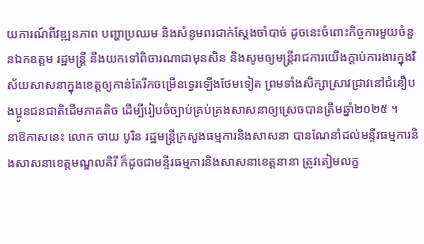យការណ៍ពីវឌ្ឍនភាព បញ្ហាប្រឈម និងសំនូមពរជាក់ស្តែងចាំបាច់ ដូចនេះចំពោះកិច្ចការមួយចំនួនឯកឧត្តម រដ្ឋមន្រ្តី នឹងយកទៅពិចារណាជាមុនសិន និងសូមឲ្យមន្ត្រីរាជការយើងក្តាប់ការងារក្នុងវិស័យសាសនាក្នុងខេត្តឲ្យកាន់តែរីកចម្រើនទ្វេរឡើងថែមទៀត ព្រមទាំងសិក្សាស្រាវជ្រាវនៅជំនឿបងប្អូនជនជាតិដើមភាគតិច ដើម្បីរៀបចំច្បាប់គ្រប់គ្រងសាសនាឲ្យស្រេចបានត្រឹមឆ្នាំ២០២៥ ។
នាឱកាសនេះ លោក ចាយ បូរិន រដ្ឋមន្ត្រីក្រសួងធម្មការនិងសាសនា បានណែនាំដល់មន្ទីរធម្មការនិងសាសនាខេត្តមណ្ឌលគិរី ក៏ដូចជាមន្ទីរធម្មការនិងសាសនាខេត្តនានា ត្រូវតៀមលក្ខ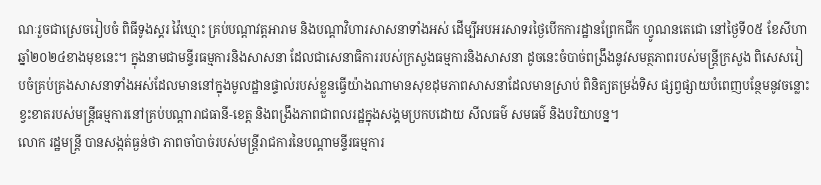ណៈរួចជាស្រេចរៀបចំ ពិធីទូងស្គរ វ៉ៃឃ្មោះ គ្រប់បណ្តាវត្តអារាម និងបណ្តាវិហារសាសនាទាំងអស់ ដើម្បីអបអរសាទរថ្ងៃបើកការដ្ឋានព្រែកជីក ហ្វូណនតេជោ នៅថ្ងៃទី០៥ ខែសីហា ឆ្នាំ២០២៤ខាងមុខនេះ។ ក្នុងនាមជាមន្ទីរធម្មការនិងសាសនា ដែលជាសេនាធិការរបស់ក្រសួងធម្មការនិងសាសនា ដូចនេះចំបាច់ពង្រឹងនូវសមត្ថភាពរបស់មន្រ្តីក្រសួង ពិសេសរៀបចំគ្រប់គ្រងសាសនាទាំងអស់ដែលមាននៅក្នុងមូលដ្ឋានផ្ទាល់របស់ខ្លួនធ្វើយ៉ាងណាមានសុខដុមភាពសាសនាដែលមានស្រាប់ ពិនិត្យតម្រង់ទិស ផ្សព្វផ្សាយបំពេញបន្ថែមនូវចន្លោះខ្វះខាតរបស់មន្រ្តីធម្មការនៅគ្រប់បណ្តារាជធានី-ខេត្ត និងពង្រឹងភាពជាពលរដ្ឋក្នុងសង្គមប្រកបដោយ សីលធម៌ សមធម៌ និងបរិយាបន្ន។
លោក រដ្ឋមន្រ្តី បានសង្កត់ធ្ងន់ថា ភាពចាំបាច់របស់មន្រ្តីរាជការនៃបណ្តាមន្ទីរធម្មការ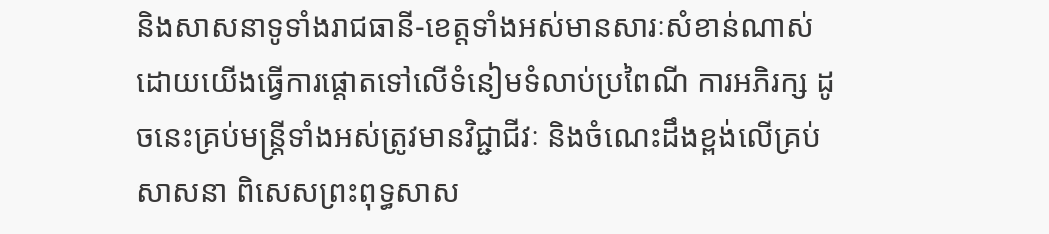និងសាសនាទូទាំងរាជធានី-ខេត្តទាំងអស់មានសារៈសំខាន់ណាស់ ដោយយើងធ្វើការផ្តោតទៅលើទំនៀមទំលាប់ប្រពៃណី ការអភិរក្ស ដូចនេះគ្រប់មន្រ្តីទាំងអស់ត្រូវមានវិជ្ជាជីវៈ និងចំណេះដឹងខ្ពង់លើគ្រប់សាសនា ពិសេសព្រះពុទ្ធសាស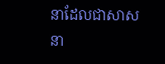នាដែលជាសាសនា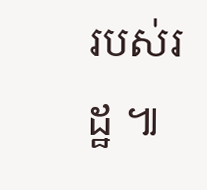របស់រដ្ឋ ៕